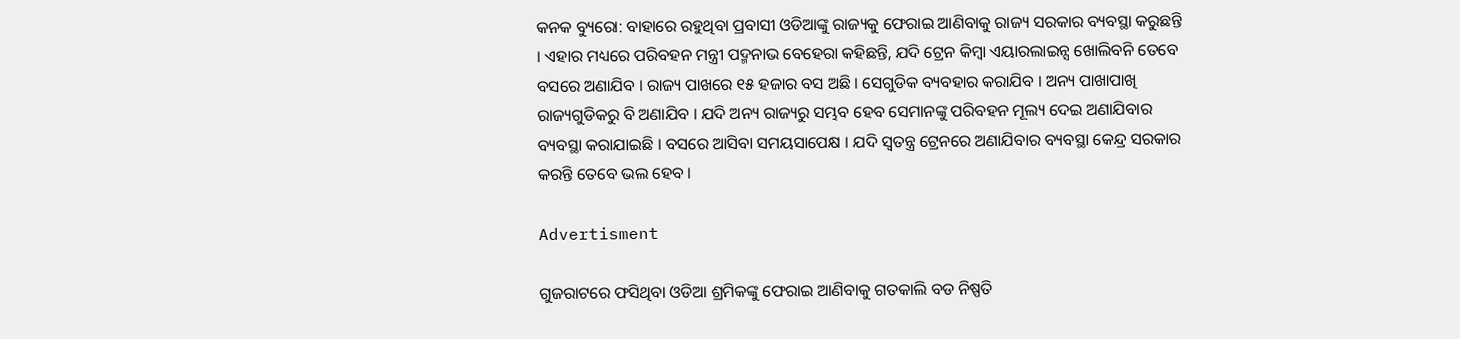କନକ ବ୍ୟୁରୋ: ବାହାରେ ରହୁଥିବା ପ୍ରବାସୀ ଓଡିଆଙ୍କୁ ରାଜ୍ୟକୁ ଫେରାଇ ଆଣିବାକୁ ରାଜ୍ୟ ସରକାର ବ୍ୟବସ୍ଥା କରୁଛନ୍ତି । ଏହାର ମଧ୍ୟରେ ପରିବହନ ମନ୍ତ୍ରୀ ପଦ୍ମନାଭ ବେହେରା କହିଛନ୍ତି, ଯଦି ଟ୍ରେନ କିମ୍ବା ଏୟାରଲାଇନ୍ସ ଖୋଲିବନି ତେବେ ବସରେ ଅଣାଯିବ । ରାଜ୍ୟ ପାଖରେ ୧୫ ହଜାର ବସ ଅଛି । ସେଗୁଡିକ ବ୍ୟବହାର କରାଯିବ । ଅନ୍ୟ ପାଖାପାଖି ରାଜ୍ୟଗୁଡିକରୁ ବି ଅଣାଯିବ । ଯଦି ଅନ୍ୟ ରାଜ୍ୟରୁ ସମ୍ଭବ ହେବ ସେମାନଙ୍କୁ ପରିବହନ ମୂଲ୍ୟ ଦେଇ ଅଣାଯିବାର ବ୍ୟବସ୍ଥା କରାଯାଇଛି । ବସରେ ଆସିବା ସମୟସାପେକ୍ଷ । ଯଦି ସ୍ୱତନ୍ତ୍ର ଟ୍ରେନରେ ଅଣାଯିବାର ବ୍ୟବସ୍ଥା କେନ୍ଦ୍ର ସରକାର କରନ୍ତି ତେବେ ଭଲ ହେବ ।

Advertisment

ଗୁଜରାଟରେ ଫସିଥିବା ଓଡିଆ ଶ୍ରମିକଙ୍କୁ ଫେରାଇ ଆଣିବାକୁ ଗତକାଲି ବଡ ନିଷ୍ପତି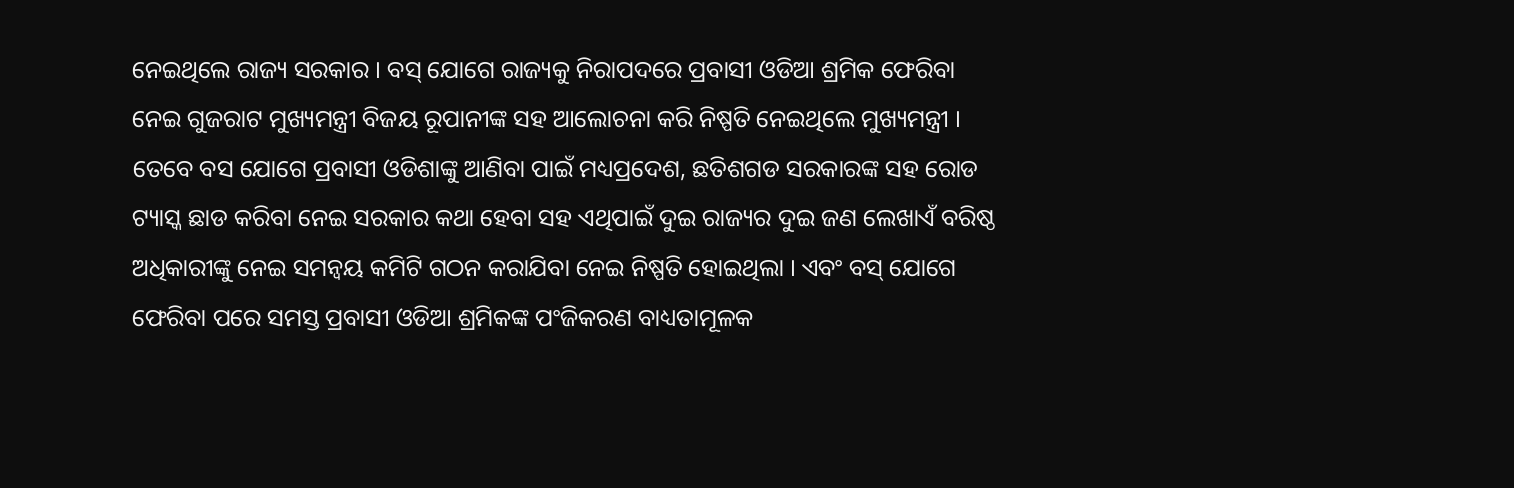ନେଇଥିଲେ ରାଜ୍ୟ ସରକାର । ବସ୍ ଯୋଗେ ରାଜ୍ୟକୁ ନିରାପଦରେ ପ୍ରବାସୀ ଓଡିଆ ଶ୍ରମିକ ଫେରିବା ନେଇ ଗୁଜରାଟ ମୁଖ୍ୟମନ୍ତ୍ରୀ ବିଜୟ ରୂପାନୀଙ୍କ ସହ ଆଲୋଚନା କରି ନିଷ୍ପତି ନେଇଥିଲେ ମୁଖ୍ୟମନ୍ତ୍ରୀ । ତେବେ ବସ ଯୋଗେ ପ୍ରବାସୀ ଓଡିଶାଙ୍କୁ ଆଣିବା ପାଇଁ ମଧ୍ୟପ୍ରଦେଶ, ଛତିଶଗଡ ସରକାରଙ୍କ ସହ ରୋଡ ଟ୍ୟାସ୍କ ଛାଡ କରିବା ନେଇ ସରକାର କଥା ହେବା ସହ ଏଥିପାଇଁ ଦୁଇ ରାଜ୍ୟର ଦୁଇ ଜଣ ଲେଖାଏଁ ବରିଷ୍ଠ ଅଧିକାରୀଙ୍କୁ ନେଇ ସମନ୍ୱୟ କମିଟି ଗଠନ କରାଯିବା ନେଇ ନିଷ୍ପତି ହୋଇଥିଲା । ଏବଂ ବସ୍ ଯୋଗେ ଫେରିବା ପରେ ସମସ୍ତ ପ୍ରବାସୀ ଓଡିଆ ଶ୍ରମିକଙ୍କ ପଂଜିକରଣ ବାଧ୍ୟତାମୂଳକ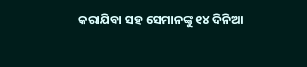କରାଯିବା ସହ ସେମାନଙ୍କୁ ୧୪ ଦିନିଆ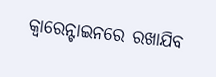କ୍ୱାରେନ୍ଟାଇନରେ ରଖାଯିବ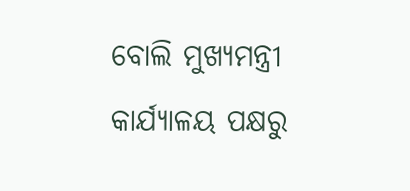ବୋଲି ମୁଖ୍ୟମନ୍ତ୍ରୀ କାର୍ଯ୍ୟାଳୟ ପକ୍ଷରୁ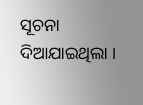ସୂଚନା ଦିଆଯାଇଥିଲା ।